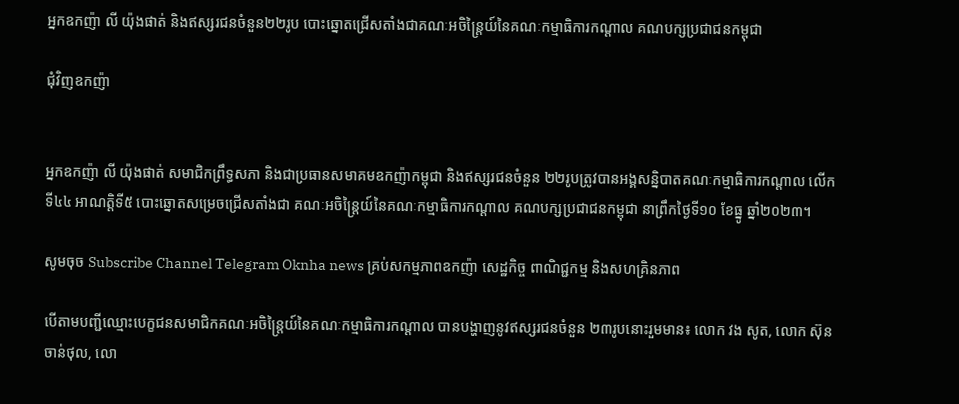អ្នកឧកញ៉ា លី យ៉ុងផាត់ និងឥស្សរជនចំនួន២២រូប បោះឆ្នោតជ្រើសតាំងជាគណៈអចិន្ត្រៃយ៍នៃគណៈកម្មាធិការកណ្តាល គណបក្សប្រជាជនកម្ពុជា

ជុំវិញឧកញ៉ា


អ្នកឧកញ៉ា លី យ៉ុងផាត់ សមាជិកព្រឹទ្ធសភា និងជាប្រធានសមាគមឧកញ៉ាកម្ពុជា និងឥស្សរជនចំនួន ២២រូបត្រូវបានអង្គសន្និបាតគណៈកម្មាធិការកណ្តាល លើកទី៤៤ អាណត្តិទី៥ បោះឆ្នោតសម្រេចជ្រើសតាំងជា គណៈអចិន្ត្រៃយ៍នៃគណៈកម្មាធិការកណ្តាល គណបក្សប្រជាជនកម្ពុជា នាព្រឹកថ្ងៃទី១០ ខែធ្នូ ឆ្នាំ២០២៣។

សូមចុច Subscribe Channel Telegram Oknha news គ្រប់សកម្មភាពឧកញ៉ា សេដ្ឋកិច្ច ពាណិជ្ជកម្ម និងសហគ្រិនភាព

បើតាមបញ្ជីឈ្មោះបេក្ខជនសមាជិកគណៈអចិន្ត្រៃយ៍នៃគណៈកម្មាធិការកណ្តាល បានបង្ហាញនូវឥស្សរជនចំនួន ២៣រូបនោះរួមមាន៖ លោក វង សូត, លោក ស៊ុន ចាន់ថុល, លោ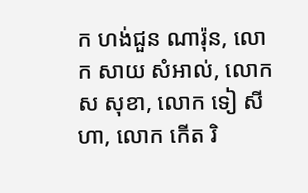ក ហង់ជួន ណារ៉ុន, លោក សាយ សំអាល់, លោក ស សុខា, លោក ទៀ សីហា, លោក កើត រិ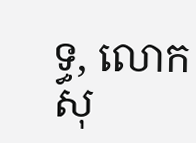ទ្ធ, លោក សុ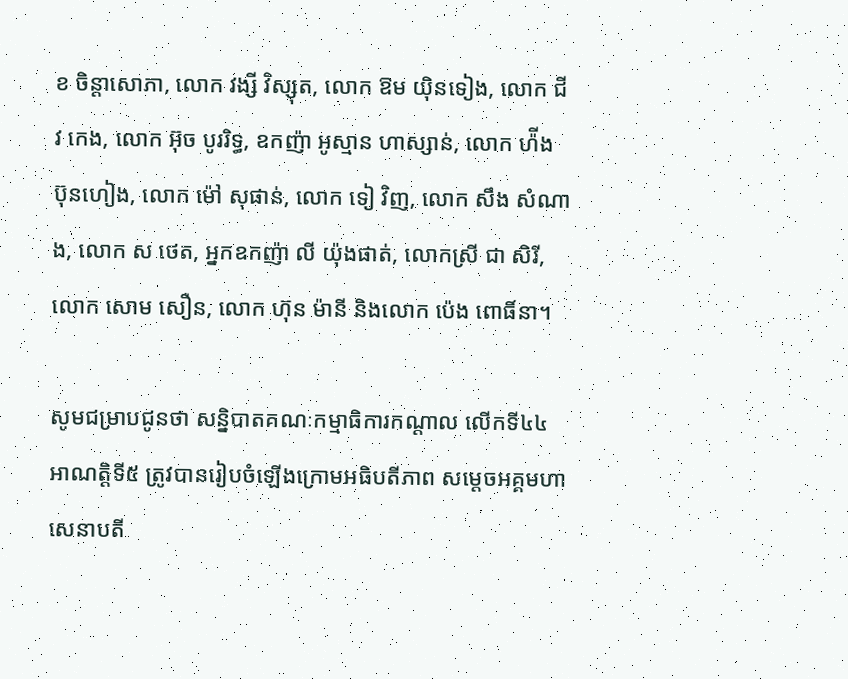ខ ចិន្តាសោភា, លោក វង្សី វិស្សុត, លោក ឱម យ៉ិនទៀង, លោក ជីវ កេង, លោក អ៊ុច បូររិទ្ធ, ឧកញ៉ា អូស្មាន ហាស្សាន់, លោក ហ៉ីង ប៊ុនហៀង, លោក ម៉ៅ សុផាន់, លោក ទៀ វិញ, លោក សឹង សំណាង, លោក ស ថេត, អ្នកឧកញ៉ា លី យ៉ុងផាត់, លោកស្រី ជា សិរី, លោក សោម សឿន, លោក ហ៊ុន ម៉ានី និងលោក ប៉េង ពោធិ៍នា។

សូមជម្រាបជូនថា សន្និបាតគណៈកម្មាធិការកណ្តាល លើកទី៤៤ អាណត្តិទី៥ ត្រូវបានរៀបចំឡើងក្រោមអធិបតីភាព សម្តេចអគ្គមហាសេនាបតី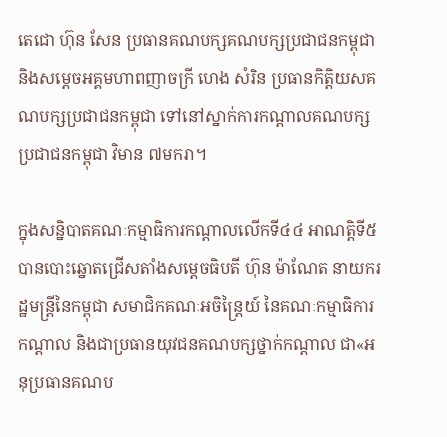តេជោ ហ៊ុន សែន ប្រធានគណបក្សគណបក្សប្រជាជនកម្ពុជា និងសម្តេចអគ្គមហាពញាចក្រី ហេង សំរិន ប្រធានកិត្តិយសគណបក្សប្រជាជនកម្ពុជា ទៅនៅស្នាក់ការកណ្ដាលគណបក្សប្រជាជនកម្ពុជា វិមាន ៧មករា។

ក្នុងសន្និបាតគណៈកម្មាធិការកណ្តាលលើកទី៤៤ អាណត្តិទី៥ បានបោះឆ្នោតជ្រើសតាំងសម្តេចធិបតី ហ៊ុន ម៉ាណែត នាយករដ្ឋមន្ត្រីនៃកម្ពុជា សមាជិកគណៈអចិន្ត្រៃយ៍ នៃគណៈកម្មាធិការកណ្តាល និងជាប្រធានយុវជនគណបក្សថ្នាក់កណ្តាល ជា«អនុប្រធានគណប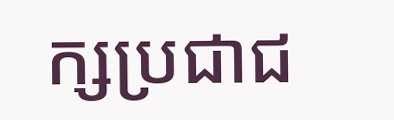ក្សប្រជាជ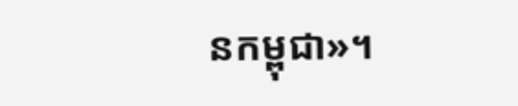នកម្ពុជា»។